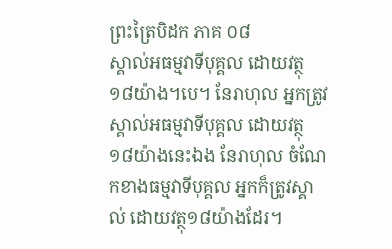ព្រះត្រៃបិដក ភាគ ០៨
ស្គាល់អធម្មវាទីបុគ្គល ដោយវត្ថុ១៨យ៉ាង។បេ។ នែរាហុល អ្នកត្រូវស្គាល់អធម្មវាទីបុគ្គល ដោយវត្ថុ១៨យ៉ាងនេះឯង នែរាហុល ចំណែកខាងធម្មវាទីបុគ្គល អ្នកក៏ត្រូវស្គាល់ ដោយវត្ថុ១៨យ៉ាងដែរ។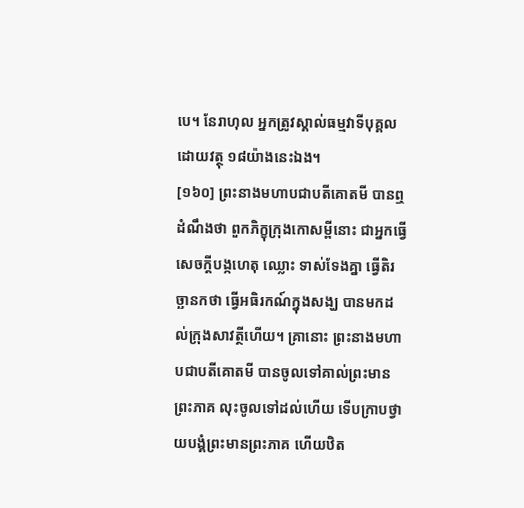បេ។ នែរាហុល អ្នកត្រូវស្គាល់ធម្មវាទីបុគ្គល ដោយវត្ថុ ១៨យ៉ាងនេះឯង។
[១៦០] ព្រះនាងមហាបជាបតីគោតមី បានឮដំណឹងថា ពួកភិក្ខុក្រុងកោសម្ពីនោះ ជាអ្នកធ្វើសេចក្តីបង្កហេតុ ឈ្លោះ ទាស់ទែងគ្នា ធ្វើតិរច្ឆានកថា ធ្វើអធិរកណ៍ក្នុងសង្ឃ បានមកដល់ក្រុងសាវត្ថីហើយ។ គ្រានោះ ព្រះនាងមហាបជាបតីគោតមី បានចូលទៅគាល់ព្រះមានព្រះភាគ លុះចូលទៅដល់ហើយ ទើបក្រាបថ្វាយបង្គំព្រះមានព្រះភាគ ហើយឋិត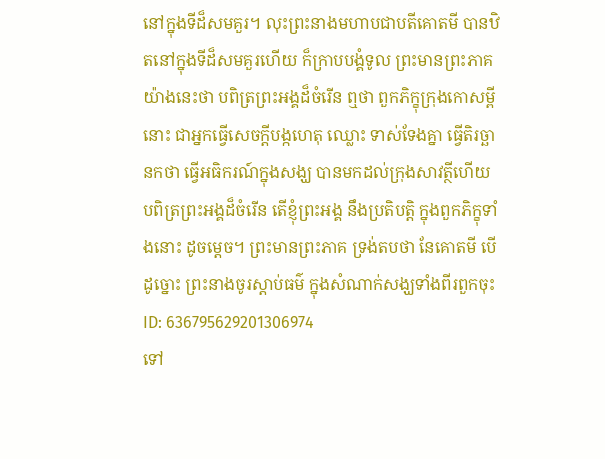នៅក្នុងទីដ៏សមគួរ។ លុះព្រះនាងមហាបជាបតីគោតមី បានឋិតនៅក្នុងទីដ៏សមគួរហើយ ក៏ក្រាបបង្គំទូល ព្រះមានព្រះភាគ យ៉ាងនេះថា បពិត្រព្រះអង្គដ៏ចំរើន ឮថា ពួកភិក្ខុក្រុងកោសម្ពីនោះ ជាអ្នកធ្វើសេចក្តីបង្កហេតុ ឈ្លោះ ទាស់ទែងគ្នា ធ្វើតិរច្ឆានកថា ធ្វើអធិករណ៍ក្នុងសង្ឃ បានមកដល់ក្រុងសាវត្ថីហើយ បពិត្រព្រះអង្គដ៏ចំរើន តើខ្ញុំព្រះអង្គ នឹងប្រតិបត្តិ ក្នុងពួកភិក្ខុទាំងនោះ ដូចម្តេច។ ព្រះមានព្រះភាគ ទ្រង់តបថា នែគោតមី បើដូច្នោះ ព្រះនាងចូរស្តាប់ធម៌ ក្នុងសំណាក់សង្ឃទាំងពីរពួកចុះ
ID: 636795629201306974
ទៅ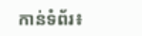កាន់ទំព័រ៖